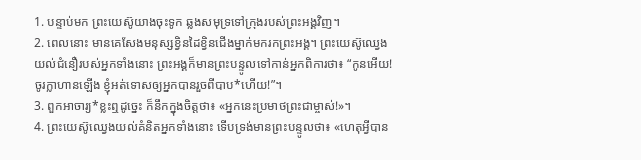1. បន្ទាប់មក ព្រះយេស៊ូយាងចុះទូក ឆ្លងសមុទ្រទៅក្រុងរបស់ព្រះអង្គវិញ។
2. ពេលនោះ មានគេសែងមនុស្សខ្វិនដៃខ្វិនជើងម្នាក់មករកព្រះអង្គ។ ព្រះយេស៊ូឈ្វេងយល់ជំនឿរបស់អ្នកទាំងនោះ ព្រះអង្គក៏មានព្រះបន្ទូលទៅកាន់អ្នកពិការថា៖ “កូនអើយ! ចូរក្លាហានឡើង ខ្ញុំអត់ទោសឲ្យអ្នកបានរួចពីបាប*ហើយ!”។
3. ពួកអាចារ្យ*ខ្លះឮដូច្នេះ ក៏នឹកក្នុងចិត្តថា៖ «អ្នកនេះប្រមាថព្រះជាម្ចាស់!»។
4. ព្រះយេស៊ូឈ្វេងយល់គំនិតអ្នកទាំងនោះ ទើបទ្រង់មានព្រះបន្ទូលថា៖ «ហេតុអ្វីបាន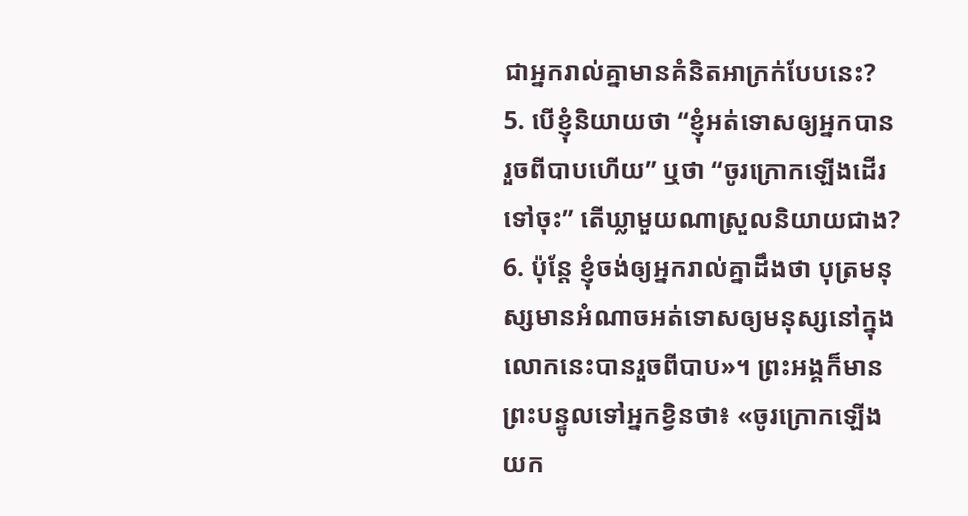ជាអ្នករាល់គ្នាមានគំនិតអាក្រក់បែបនេះ?
5. បើខ្ញុំនិយាយថា “ខ្ញុំអត់ទោសឲ្យអ្នកបានរួចពីបាបហើយ” ឬថា “ចូរក្រោកឡើងដើរទៅចុះ” តើឃ្លាមួយណាស្រួលនិយាយជាង?
6. ប៉ុន្តែ ខ្ញុំចង់ឲ្យអ្នករាល់គ្នាដឹងថា បុត្រមនុស្សមានអំណាចអត់ទោសឲ្យមនុស្សនៅក្នុងលោកនេះបានរួចពីបាប»។ ព្រះអង្គក៏មានព្រះបន្ទូលទៅអ្នកខ្វិនថា៖ «ចូរក្រោកឡើង យក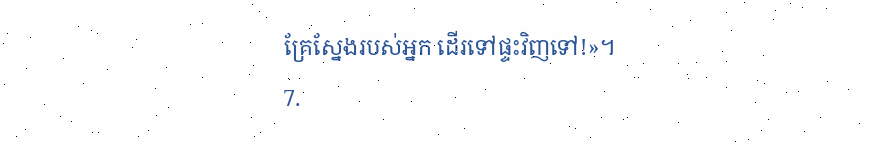គ្រែស្នែងរបស់អ្នក ដើរទៅផ្ទះវិញទៅ!»។
7.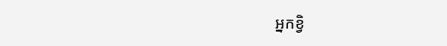អ្នកខ្វិ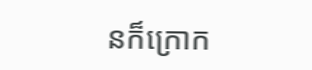នក៏ក្រោក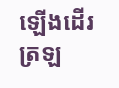ឡើងដើរត្រឡ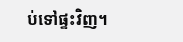ប់ទៅផ្ទះវិញ។